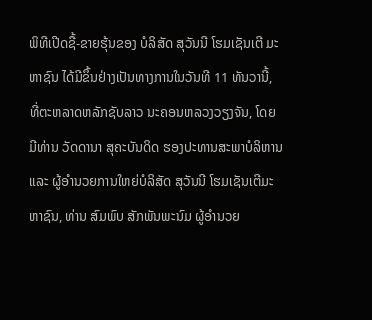ພິທີເປີດຊື້-ຂາຍຮຸ້ນຂອງ ບໍລິສັດ ສຸວັນນີ ໂຮມເຊັນເຕີ ມະຫາຊົນ ໄດ້ມີຂຶ້ນຢ່າງເປັນທາງການໃນວັນທີ 11 ທັນວານີ້, ທີ່ຕະຫລາດຫລັກຊັບລາວ ນະຄອນຫລວງວຽງຈັນ, ໂດຍມີທ່ານ ວັດດານາ ສຸຄະບັນດິດ ຮອງປະທານສະພາບໍລິຫານ ແລະ ຜູ້ອຳນວຍການໃຫຍ່ບໍລິສັດ ສຸວັນນີ ໂຮມເຊັນເຕີມະຫາຊົນ, ທ່ານ ສົມພົບ ສັກພັນພະນົມ ຜູ້ອຳນວຍ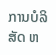ການບໍລິສັດ ຫ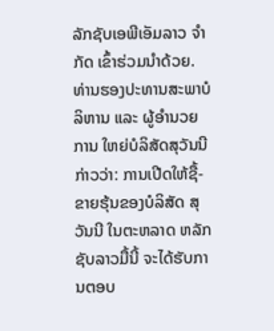ລັກຊັບເອພີເອັມລາວ ຈຳກັດ ເຂົ້າຮ່ວມນຳດ້ວຍ.
ທ່ານຮອງປະທານສະພາບໍລິຫານ ແລະ ຜູ້ອຳນວຍການ ໃຫຍ່ບໍລິສັດສຸວັນນີ ກ່າວວ່າ: ການເປີດໃຫ້ຊື້-ຂາຍຮຸ້ນຂອງບໍລິສັດ ສຸວັນນີ ໃນຕະຫລາດ ຫລັກຊັບລາວມື້ນີ້ ຈະໄດ້ຮັບການຕອບ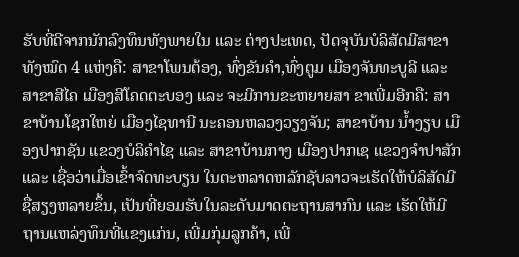ຮັບທີ່ດີຈາກນັກລົງທຶນທັງພາຍໃນ ແລະ ຕ່າງປະເທດ, ປັດຈຸບັນບໍລິສັດມີສາຂາທັງໝົດ 4 ແຫ່ງຄື: ສາຂາໂພນຕ້ອງ, ທົ່ງຂັນຄຳ,ທົ່ງຕູມ ເມືອງຈັນທະບູລີ ແລະ ສາຂາສີໄຄ ເມືອງສີໂຄດຕະບອງ ແລະ ຈະມີການຂະຫຍາຍສາ ຂາເພີ່ມອີກຄື: ສາຂາບ້ານໂຊກໃຫຍ່ ເມືອງໄຊທານີ ນະຄອນຫລວງວຽງຈັນ; ສາຂາບ້ານ ນໍ້າງຽບ ເມືອງປາກຊັນ ແຂວງບໍລິຄໍາໄຊ ແລະ ສາຂາບ້ານກາງ ເມືອງປາກເຊ ແຂວງຈໍາປາສັກ ແລະ ເຊື່ອວ່າເມື່ອເຂົ້າຈົດທະບຽນ ໃນຕະຫລາດຫລັກຊັບລາວຈະເຮັດໃຫ້ບໍລິສັດມີຊື່ສຽງຫລາຍຂຶ້ນ, ເປັນທີ່ຍອມຮັບໃນລະດັບມາດຕະຖານສາກົນ ແລະ ເຮັດໃຫ້ມີຖານແຫລ່ງທຶນທີ່ແຂງແກ່ນ, ເພີ່ມກຸ່ມລູກຄ້າ, ເພີ່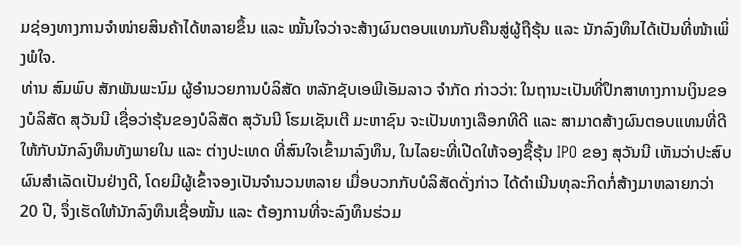ມຊ່ອງທາງການຈຳໜ່າຍສິນຄ້າໄດ້ຫລາຍຂຶ້ນ ແລະ ໝັ້ນໃຈວ່າຈະສ້າງຜົນຕອບແທນກັບຄືນສູ່ຜູ້ຖືຮຸ້ນ ແລະ ນັກລົງທຶນໄດ້ເປັນທີ່ໜ້າເພິ່ງພໍໃຈ.
ທ່ານ ສົມພົບ ສັກພັນພະນົມ ຜູ້ອຳນວຍການບໍລິສັດ ຫລັກຊັບເອພີເອັມລາວ ຈຳກັດ ກ່າວວ່າ: ໃນຖານະເປັນທີ່ປຶກສາທາງການເງິນຂອງບໍລິສັດ ສຸວັນນີ ເຊື່ອວ່າຮຸ້ນຂອງບໍລິສັດ ສຸວັນນີ ໂຮມເຊັນເຕີ ມະຫາຊົນ ຈະເປັນທາງເລືອກທີດີ ແລະ ສາມາດສ້າງຜົນຕອບແທນທີ່ດີໃຫ້ກັບນັກລົງທຶນທັງພາຍໃນ ແລະ ຕ່າງປະເທດ ທີ່ສົນໃຈເຂົ້າມາລົງທຶນ, ໃນໄລຍະທີ່ເປີດໃຫ້ຈອງຊື້ຮຸ້ນ IPO ຂອງ ສຸວັນນີ ເຫັນວ່າປະສົບຜົນສຳເລັດເປັນຢ່າງດີ, ໂດຍມີຜູ້ເຂົ້າຈອງເປັນຈຳນວນຫລາຍ ເມື່ອບວກກັບບໍລິສັດດັ່ງກ່າວ ໄດ້ດຳເນີນທຸລະກິດກໍ່ສ້າງມາຫລາຍກວ່າ 20 ປີ, ຈຶ່ງເຮັດໃຫ້ນັກລົງທຶນເຊື່ອໝັ້ນ ແລະ ຕ້ອງການທີ່ຈະລົງທຶນຮ່ວມ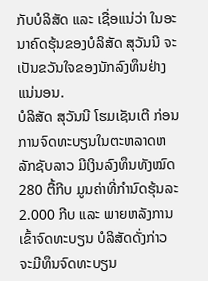ກັບບໍລິສັດ ແລະ ເຊື່ອແນ່ວ່າ ໃນອະນາຄົດຮຸ້ນຂອງບໍລິສັດ ສຸວັນນີ ຈະເປັນຂວັນໃຈຂອງນັກລົງທຶນຢ່າງແນ່ນອນ.
ບໍລິສັດ ສຸວັນນີ ໂຮມເຊັນເຕີ ກ່ອນການຈົດທະບຽນໃນຕະຫລາດຫລັກຊັບລາວ ມີເງິນລົງທຶນທັງໝົດ 280 ຕື້ກີບ ມູນຄ່າທີ່ກຳນົດຮຸ້ນລະ 2.000 ກີບ ແລະ ພາຍຫລັງການເຂົ້າຈົດທະບຽນ ບໍລິສັດດັ່ງກ່າວ ຈະມີທຶນຈົດທະບຽນ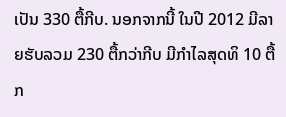ເປັນ 330 ຕື້ກີບ. ນອກຈາກນີ້ ໃນປີ 2012 ມີລາຍຮັບລວມ 230 ຕື້ກວ່າກີບ ມີກຳໄລສຸດທິ 10 ຕື້ກ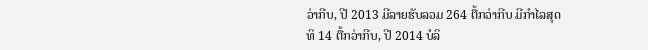ວ່າກີບ, ປີ 2013 ມີລາຍຮັບລວມ 264 ຕື້ກວ່າກີບ ມີກຳໄລສຸດທິ 14 ຕື້ກວ່າກີບ, ປີ 2014 ບໍລິ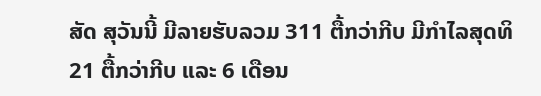ສັດ ສຸວັນນີ້ ມີລາຍຮັບລວມ 311 ຕື້ກວ່າກີບ ມີກຳໄລສຸດທິ 21 ຕື້ກວ່າກີບ ແລະ 6 ເດືອນ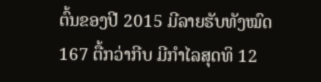ຕົ້ນຂອງປີ 2015 ມີລາຍຮັບທັງໝົດ 167 ຕື້ກວ່າກີບ ມີກຳໄລສຸດທິ 12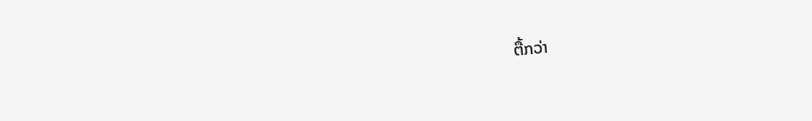ຕື້ກວ່າ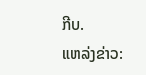ກີບ.
ແຫລ່ງຂ່າວ: